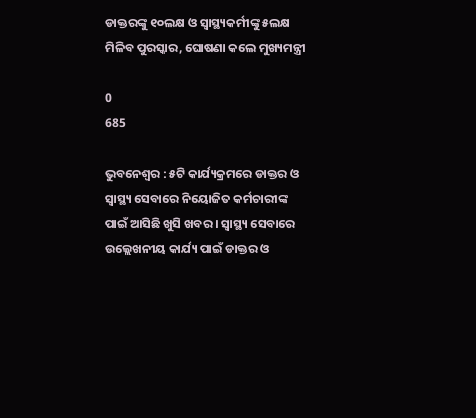ଡାକ୍ତରଙ୍କୁ ୧୦ଲକ୍ଷ ଓ ସ୍ୱାସ୍ଥ୍ୟକର୍ମୀଙ୍କୁ ୫ଲକ୍ଷ ମିଳିବ ପୁରସ୍କାର, ଘୋଷଣା କଲେ ମୁଖ୍ୟମନ୍ତ୍ରୀ

0
685

ଭୁବନେଶ୍ୱର : ୫ଟି କାର୍ଯ୍ୟକ୍ରମରେ ଡାକ୍ତର ଓ ସ୍ୱାସ୍ଥ୍ୟ ସେବାରେ ନିୟୋଜିତ କର୍ମଚାରୀଙ୍କ ପାଇଁ ଆସିଛି ଖୁସି ଖବର । ସ୍ୱାସ୍ଥ୍ୟ ସେବାରେ ଉଲ୍ଲେଖନୀୟ କାର୍ଯ୍ୟ ପାଇଁ ଡାକ୍ତର ଓ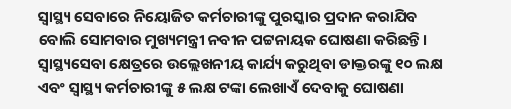ସ୍ୱାସ୍ଥ୍ୟ ସେବାରେ ନିୟୋଜିତ କର୍ମଚାରୀଙ୍କୁ ପୁରସ୍କାର ପ୍ରଦାନ କରାଯିବ ବୋଲି ସୋମବାର ମୁଖ୍ୟମନ୍ତ୍ରୀ ନବୀନ ପଟ୍ଟନାୟକ ଘୋଷଣା କରିଛନ୍ତି। ସ୍ୱାସ୍ଥ୍ୟସେବା କ୍ଷେତ୍ରରେ ଉଲ୍ଲେଖନୀୟ କାର୍ଯ୍ୟ କରୁଥିବା ଡାକ୍ତରଙ୍କୁ ୧୦ ଲକ୍ଷ ଏବଂ ସ୍ୱାସ୍ଥ୍ୟ କର୍ମଚାରୀଙ୍କୁ ୫ ଲକ୍ଷ ଟଙ୍କା ଲେଖାଏଁ ଦେବାକୁ ଘୋଷଣା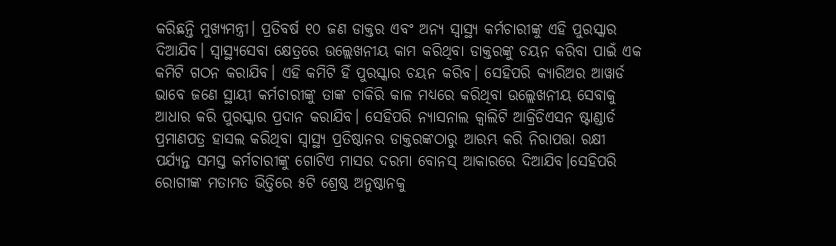କରିଛନ୍ତି ମୁଖ୍ୟମନ୍ତ୍ରୀ। ପ୍ରତିବର୍ଷ ୧୦ ଜଣ ଡାକ୍ତର ଏବଂ ଅନ୍ୟ ସ୍ୱାସ୍ଥ୍ୟ କର୍ମଚାରୀଙ୍କୁ ଏହି ପୁରସ୍କାର ଦିଆଯିବ। ସ୍ୱାସ୍ଥ୍ୟସେବା କ୍ଷେତ୍ରରେ ଉଲ୍ଲେଖନୀୟ କାମ କରିଥିବା ଡାକ୍ତରଙ୍କୁ ଚୟନ କରିବା ପାଇଁ ଏକ କମିଟି ଗଠନ କରାଯିବ। ଏହି କମିଟି ହିଁ ପୁରସ୍କାର ଚୟନ କରିବ। ସେହିପରି କ୍ୟାରିଅର ଆୱାର୍ଡ ଭାବେ ଜଣେ ସ୍ଥାୟୀ କର୍ମଚାରୀଙ୍କୁ ତାଙ୍କ ଚାକିରି କାଳ ମଧ୍ୟରେ କରିଥିବା ଉଲ୍ଲେଖନୀୟ ସେବାକୁ ଆଧାର କରି ପୁରସ୍କାର ପ୍ରଦାନ କରାଯିବ। ସେହିପରି ନ୍ୟାସନାଲ କ୍ୱାଲିଟି ଆକ୍ରିଡିଏସନ ଷ୍ଟାଣ୍ଡାର୍ଡ ପ୍ରମାଣପତ୍ର ହାସଲ କରିଥିବା ସ୍ୱାସ୍ଥ୍ୟ ପ୍ରତିଷ୍ଠାନର ଡାକ୍ତରଙ୍କଠାରୁ ଆରମ୍ଭ କରି ନିରାପତ୍ତା ରକ୍ଷୀ ପର୍ଯ୍ୟନ୍ତ ସମସ୍ତ କର୍ମଚାରୀଙ୍କୁ ଗୋଟିଏ ମାସର ଦରମା ବୋନସ୍ ଆକାରରେ ଦିଆଯିବ।ସେହିପରି ରୋଗୀଙ୍କ ମତାମତ ଭିତ୍ତିରେ ୫ଟି ଶ୍ରେଷ୍ଠ ଅନୁଷ୍ଠାନକୁ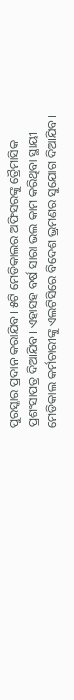ପୁରସ୍କାର ପ୍ରଦାନ କରାଯିବ। ୫ଟି ମେଡିକାଲର ଅଫିସରଙ୍କୁ ତ୍ରୈମାସିକ ପ୍ରଶଂସାପତ୍ର ଦିଆଯିବ। ଏହାସହ ବର୍ଷ ସାରା ଭଲ କାମ କରିଥିବା ସ୍ଥାୟୀ ମେଡିକାଲ କର୍ମଚାରୀଙ୍କୁ ଏଲଟିସିରେ ବିଦେଶ ଭ୍ରମଣର ସୁଯୋଗ ଦିଆଯିବ।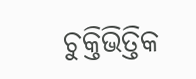ଚୁକ୍ତିଭିତ୍ତିକ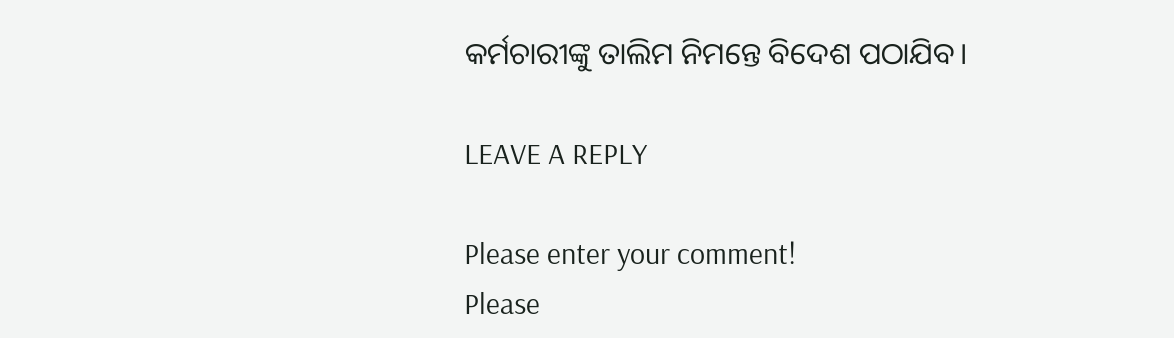କର୍ମଚାରୀଙ୍କୁ ତାଲିମ ନିମନ୍ତେ ବିଦେଶ ପଠାଯିବ।

LEAVE A REPLY

Please enter your comment!
Please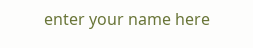enter your name here